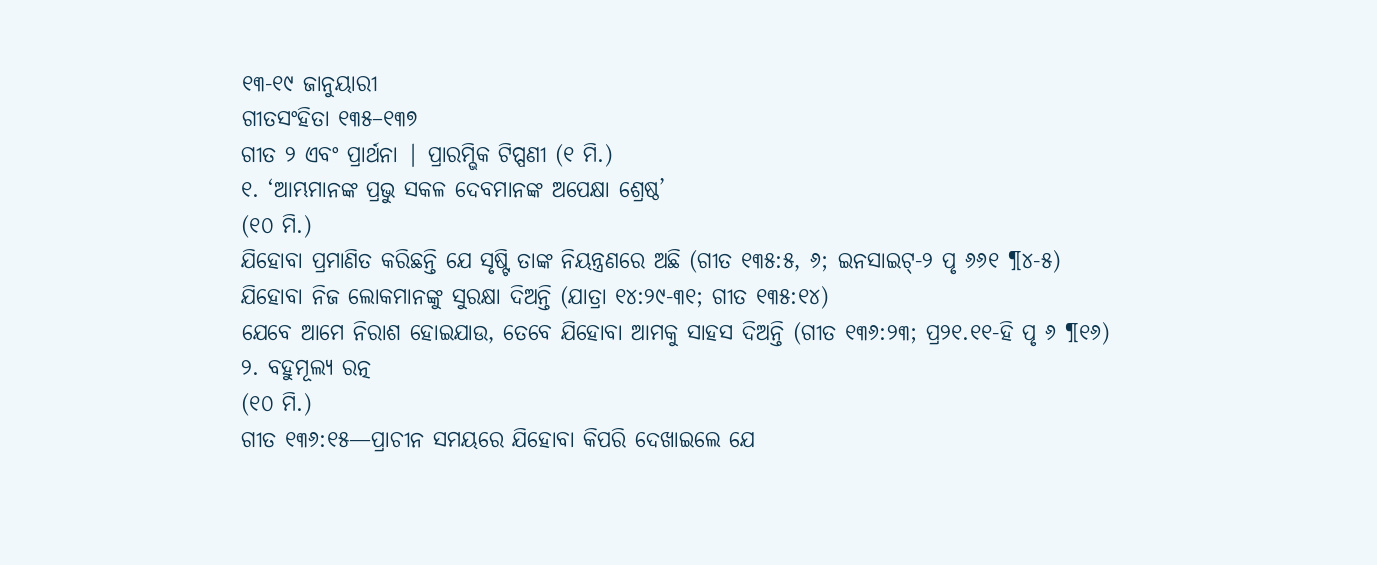୧୩-୧୯ ଜାନୁୟାରୀ
ଗୀତସଂହିତା ୧୩୫–୧୩୭
ଗୀତ ୨ ଏବଂ ପ୍ରାର୍ଥନା | ପ୍ରାରମ୍ଭିକ ଟିପ୍ପଣୀ (୧ ମି.)
୧. ‘ଆମ୍ଭମାନଙ୍କ ପ୍ରଭୁ ସକଳ ଦେବମାନଙ୍କ ଅପେକ୍ଷା ଶ୍ରେଷ୍ଠ’
(୧୦ ମି.)
ଯିହୋବା ପ୍ରମାଣିତ କରିଛନ୍ତି ଯେ ସୃଷ୍ଟି ତାଙ୍କ ନିୟନ୍ତ୍ରଣରେ ଅଛି (ଗୀତ ୧୩୫:୫, ୬; ଇନସାଇଟ୍-୨ ପୃ ୬୬୧ ¶୪-୫)
ଯିହୋବା ନିଜ ଲୋକମାନଙ୍କୁ ସୁରକ୍ଷା ଦିଅନ୍ତି (ଯାତ୍ରା ୧୪:୨୯-୩୧; ଗୀତ ୧୩୫:୧୪)
ଯେବେ ଆମେ ନିରାଶ ହୋଇଯାଉ, ତେବେ ଯିହୋବା ଆମକୁ ସାହସ ଦିଅନ୍ତି (ଗୀତ ୧୩୬:୨୩; ପ୍ର୨୧.୧୧-ହି ପୃ ୬ ¶୧୬)
୨. ବହୁମୂଲ୍ୟ ରତ୍ନ
(୧୦ ମି.)
ଗୀତ ୧୩୬:୧୫—ପ୍ରାଚୀନ ସମୟରେ ଯିହୋବା କିପରି ଦେଖାଇଲେ ଯେ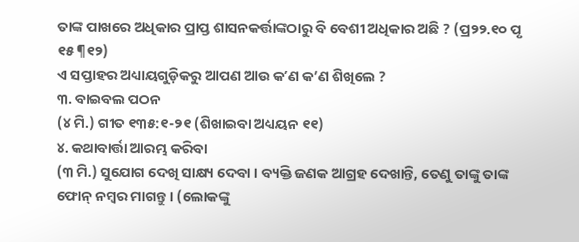ତାଙ୍କ ପାଖରେ ଅଧିକାର ପ୍ରାପ୍ତ ଶାସନକର୍ତ୍ତାଙ୍କଠାରୁ ବି ବେଶୀ ଅଧିକାର ଅଛି ? (ପ୍ର୨୨.୧୦ ପୃ ୧୫ ¶୧୨)
ଏ ସପ୍ତାହର ଅଧ୍ୟାୟଗୁଡ଼ିକରୁ ଆପଣ ଆଉ କʼଣ କ’ଣ ଶିଖିଲେ ?
୩. ବାଇବଲ ପଠନ
(୪ ମି.) ଗୀତ ୧୩୫:୧-୨୧ (ଶିଖାଇବା ଅଧ୍ୟୟନ ୧୧)
୪. କଥାବାର୍ତ୍ତା ଆରମ୍ଭ କରିବା
(୩ ମି.) ସୁଯୋଗ ଦେଖି ସାକ୍ଷ୍ୟ ଦେବା । ବ୍ୟକ୍ତି ଜଣକ ଆଗ୍ରହ ଦେଖାନ୍ତି, ତେଣୁ ତାଙ୍କୁ ତାଙ୍କ ଫୋନ୍ ନମ୍ବର ମାଗନ୍ତୁ । (ଲୋକଙ୍କୁ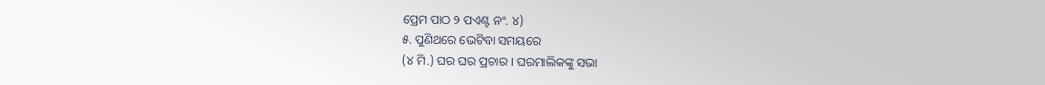ପ୍ରେମ ପାଠ ୨ ପଏଣ୍ଟ ନଂ. ୪)
୫. ପୁଣିଥରେ ଭେଟିବା ସମୟରେ
(୪ ମି.) ଘର ଘର ପ୍ରଚାର । ଘରମାଲିକଙ୍କୁ ସଭା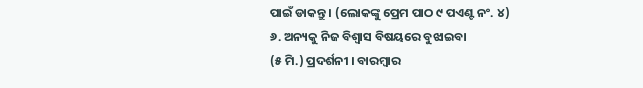ପାଇଁ ଡାକନ୍ତୁ । (ଲୋକଙ୍କୁ ପ୍ରେମ ପାଠ ୯ ପଏଣ୍ଟ ନଂ. ୪)
୬. ଅନ୍ୟକୁ ନିଜ ବିଶ୍ୱାସ ବିଷୟରେ ବୁଝାଇବା
(୫ ମି.) ପ୍ରଦର୍ଶନୀ । ବାରମ୍ବାର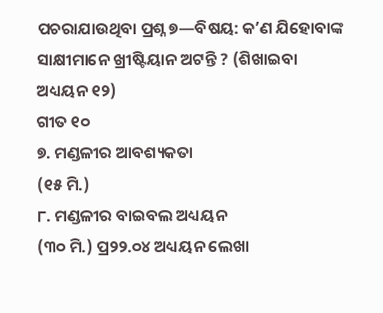ପଚରାଯାଉଥିବା ପ୍ରଶ୍ନ ୭—ବିଷୟ: କʼଣ ଯିହୋବାଙ୍କ ସାକ୍ଷୀମାନେ ଖ୍ରୀଷ୍ଟିୟାନ ଅଟନ୍ତି ? (ଶିଖାଇବା ଅଧ୍ୟୟନ ୧୨)
ଗୀତ ୧୦
୭. ମଣ୍ଡଳୀର ଆବଶ୍ୟକତା
(୧୫ ମି.)
୮. ମଣ୍ଡଳୀର ବାଇବଲ ଅଧ୍ୟୟନ
(୩୦ ମି.) ପ୍ର୨୨.୦୪ ଅଧ୍ୟୟନ ଲେଖା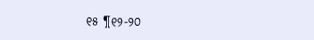୧୫ ¶୧୨-୨୦